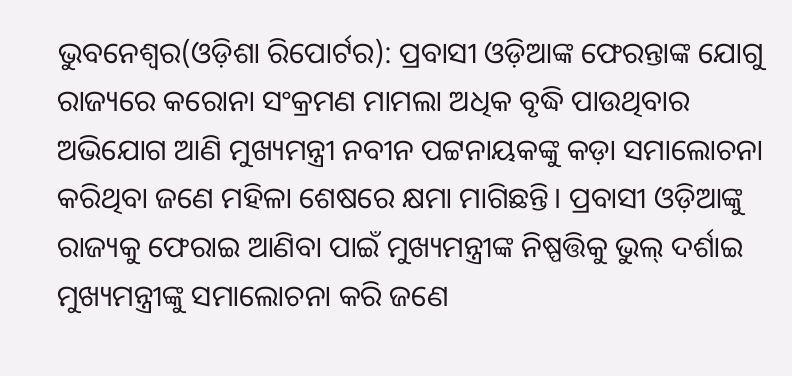ଭୁବନେଶ୍ୱର(ଓଡ଼ିଶା ରିପୋର୍ଟର): ପ୍ରବାସୀ ଓଡ଼ିଆଙ୍କ ଫେରନ୍ତାଙ୍କ ଯୋଗୁ ରାଜ୍ୟରେ କରୋନା ସଂକ୍ରମଣ ମାମଲା ଅଧିକ ବୃଦ୍ଧି ପାଉଥିବାର ଅଭିଯୋଗ ଆଣି ମୁଖ୍ୟମନ୍ତ୍ରୀ ନବୀନ ପଟ୍ଟନାୟକଙ୍କୁ କଡ଼ା ସମାଲୋଚନା କରିଥିବା ଜଣେ ମହିଳା ଶେଷରେ କ୍ଷମା ମାଗିଛନ୍ତି। ପ୍ରବାସୀ ଓଡ଼ିଆଙ୍କୁ ରାଜ୍ୟକୁ ଫେରାଇ ଆଣିବା ପାଇଁ ମୁଖ୍ୟମନ୍ତ୍ରୀଙ୍କ ନିଷ୍ପତ୍ତିକୁ ଭୁଲ୍ ଦର୍ଶାଇ ମୁଖ୍ୟମନ୍ତ୍ରୀଙ୍କୁ ସମାଲୋଚନା କରି ଜଣେ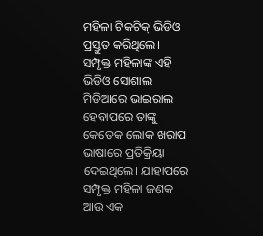ମହିଳା ଟିକଟିକ୍ ଭିଡିଓ ପ୍ରସ୍ତୁତ କରିଥିଲେ। ସମ୍ପୃକ୍ତ ମହିଳାଙ୍କ ଏହି ଭିଡିଓ ସୋଶାଲ ମିଡିଆରେ ଭାଇରାଲ ହେବାପରେ ତାଙ୍କୁ କେତେକ ଲୋକ ଖରାପ ଭାଷାରେ ପ୍ରତିକ୍ରିୟା ଦେଇଥିଲେ। ଯାହାପରେ ସମ୍ପୃକ୍ତ ମହିଳା ଜଣକ ଆଉ ଏକ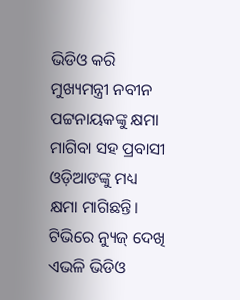ଭିଡିଓ କରି ମୁଖ୍ୟମନ୍ତ୍ରୀ ନବୀନ ପଟ୍ଟନାୟକଙ୍କୁ କ୍ଷମା ମାଗିବା ସହ ପ୍ରବାସୀ ଓଡ଼ିଆଙଙ୍କୁ ମଧ୍ୟ କ୍ଷମା ମାଗିଛନ୍ତି। ଟିଭିରେ ନ୍ୟୁଜ୍ ଦେଖି ଏଭଳି ଭିଡିଓ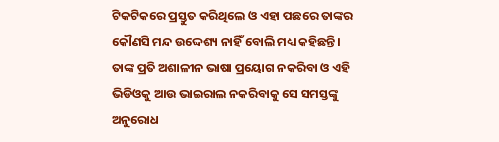ଟିକଟିକରେ ପ୍ରସ୍ତୁତ କରିଥିଲେ ଓ ଏହା ପଛରେ ତାଙ୍କର କୌଣସି ମନ୍ଦ ଉଦ୍ଦେଶ୍ୟ ନାହିଁ ବୋଲି ମଧ୍ୟ କହିଛନ୍ତି। ତାଙ୍କ ପ୍ରତି ଅଶାଳୀନ ଭାଷା ପ୍ରୟୋଗ ନକରିବା ଓ ଏହି ଭିଡିଓକୁ ଆଉ ଭାଇରାଲ ନକରିବାକୁ ସେ ସମସ୍ତଙ୍କୁ ଅନୁରୋଧ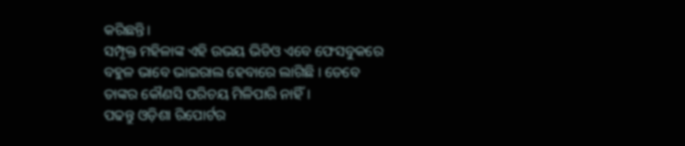କରିଛନ୍ତି।
ସମ୍ପୃକ୍ତ ମହିଳାଙ୍କ ଏହି ଉଭୟ ଭିଡିଓ ଏବେ ଫେସବୁକରେ ବହୁଳ ଭାବେ ଭାଇରାଲ ହେବାରେ ଲାଗିଛି । ତେବେ ତାଙ୍କର କୌଣସି ପରିଚୟ ମିଳିପାରି ନାହିଁ ।
ପଢନ୍ତୁ ଓଡ଼ିଶା ରିପୋର୍ଟର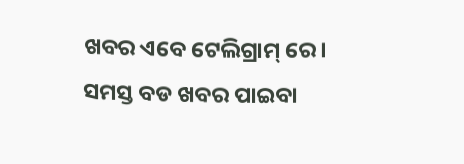ଖବର ଏବେ ଟେଲିଗ୍ରାମ୍ ରେ। ସମସ୍ତ ବଡ ଖବର ପାଇବା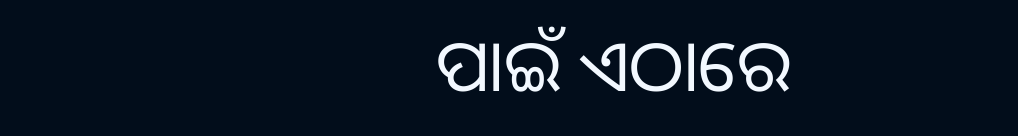ପାଇଁ ଏଠାରେ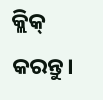କ୍ଲିକ୍ କରନ୍ତୁ।